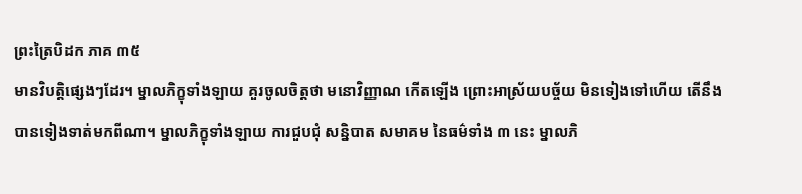ព្រះត្រៃបិដក ភាគ ៣៥
មានវិបត្តិផ្សេងៗដែរ។ ម្នាលភិក្ខុទាំងឡាយ គួរចូលចិត្តថា មនោវិញ្ញាណ កើតឡើង ព្រោះអាស្រ័យបច្ច័យ មិនទៀងទៅហើយ តើនឹងបានទៀងទាត់មកពីណា។ ម្នាលភិក្ខុទាំងឡាយ ការជួបជុំ សន្និបាត សមាគម នៃធម៌ទាំង ៣ នេះ ម្នាលភិ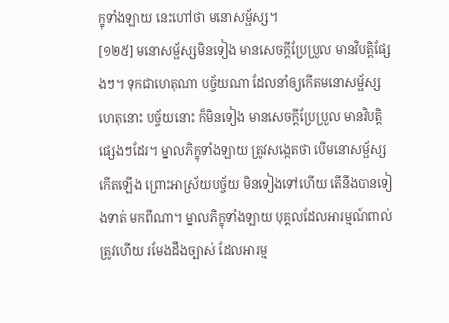ក្ខុទាំងឡាយ នេះហៅថា មនោសម្ផ័ស្ស។
[១២៥] មនោសម្ផ័ស្សមិនទៀង មានសេចក្តីប្រែប្រួល មានវិបត្តិផ្សែងៗ។ ទុកជាហេតុណា បច្ច័យណា ដែលនាំឲ្យកើតមនោសម្ផ័ស្ស ហេតុនោះ បច្ច័យនោះ ក៏មិនទៀង មានសេចក្តីប្រែប្រួល មានវិបត្តិផ្សេងៗដែរ។ ម្នាលភិក្ខុទាំងឡាយ ត្រូវសង្កេតថា បើមនោសម្ផ័ស្ស កើតឡើង ព្រោះអាស្រ័យបច្ច័យ មិនទៀងទៅហើយ តើនឹងបានទៀងទាត់ មកពីណា។ ម្នាលភិក្ខុទាំងឡាយ បុគ្គលដែលអារម្មណ៍ពាល់ត្រូវហើយ រមែងដឹងច្បាស់ ដែលអារម្ម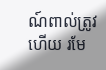ណ៍ពាល់ត្រូវហើយ រមែ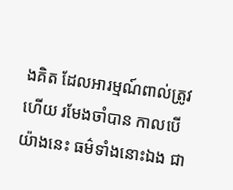ងគិត ដែលអារម្មណ៍ពាល់ត្រូវហើយ រមែងចាំបាន កាលបើយ៉ាងនេះ ធម៌ទាំងនោះឯង ជា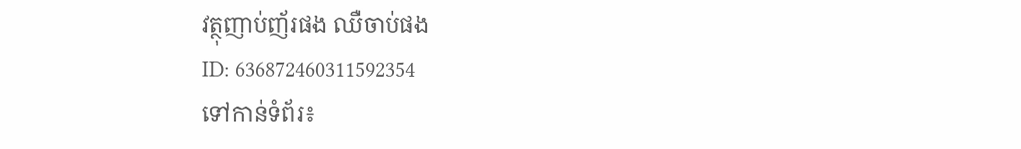វត្ថុញាប់ញ័រផង ឈឺចាប់ផង
ID: 636872460311592354
ទៅកាន់ទំព័រ៖